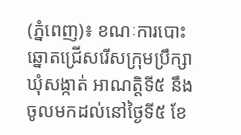(ភ្នំពេញ)៖ ខណៈការបោះឆ្នោតជ្រើសរើសក្រុមប្រឹក្សាឃុំសង្កាត់ អាណត្តិទី៥ នឹងចូលមកដល់នៅថ្ងៃទី៥ ខែ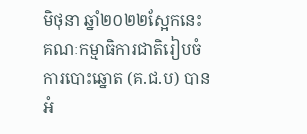មិថុនា ឆ្នាំ២០២២ស្អែកនេះ គណៈកម្មាធិការជាតិរៀបចំការបោះឆ្នោត (គ.ជ.ប) បានអំ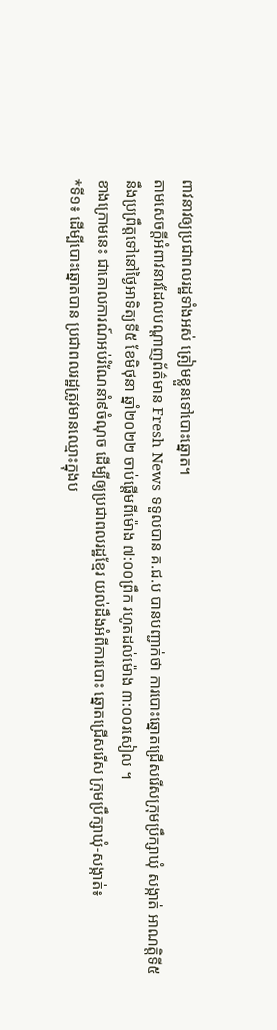ពាវនាវឲ្យប្រជាពលរដ្ឋទាំងអស់ ត្រៀមខ្លួនទៅបោះឆ្នោត។
តាមសេចក្តីអំពាវនាវដែលបណ្ដាញព័ត៌មាន Fresh News ទទួលបាន គ.ជ.ប បានបញ្ជាក់ថា ការបោះឆ្នោតជ្រើសរើសក្រុមប្រឹក្សាឃុំ សង្កាត់ អាណត្តិទី៥ នឹងប្រព្រឹត្តទៅនៅថ្ងៃអាទិត្យទី៥ ខែមិថុនា ឆ្នាំ២០២២ ចាប់ផ្តើមពីម៉ោង ៧:០០ព្រឹក រហូតដល់ម៉ោង ៣:០០រសៀល ។
ខាងក្រោមនេះ ជាគោលការណ៍អប់រំណែនាំ៩ចំណុច ដើម្បីឲ្យប្រជាពលរដ្ឋខ្មែរ យល់ដឹងអំពីការបោះ ឆ្នោតជ្រើសរើស ក្រុមប្រឹក្សាឃុំ-សង្កាត់៖
*ទី១៖ ដើម្បីបោះឆ្នោតបាន ប្រជាពលរដ្ឋត្រូវមានឈ្មោះក្នុងប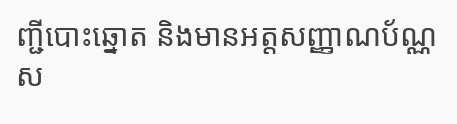ញ្ជីបោះឆ្នោត និងមានអត្តសញ្ញាណប័ណ្ណស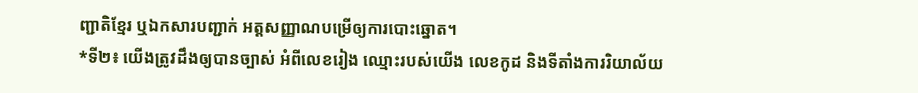ញ្ជាតិខ្មែរ ឬឯកសារបញ្ជាក់ អត្តសញ្ញាណបម្រើឲ្យការបោះឆ្នោត។
*ទី២៖ យើងត្រូវដឹងឲ្យបានច្បាស់ អំពីលេខរៀង ឈ្មោះរបស់យើង លេខកូដ និងទីតាំងការរិយាល័យ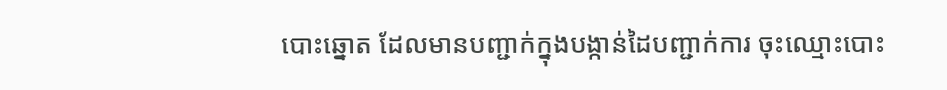បោះឆ្នោត ដែលមានបញ្ជាក់ក្នុងបង្កាន់ដៃបញ្ជាក់ការ ចុះឈ្មោះបោះ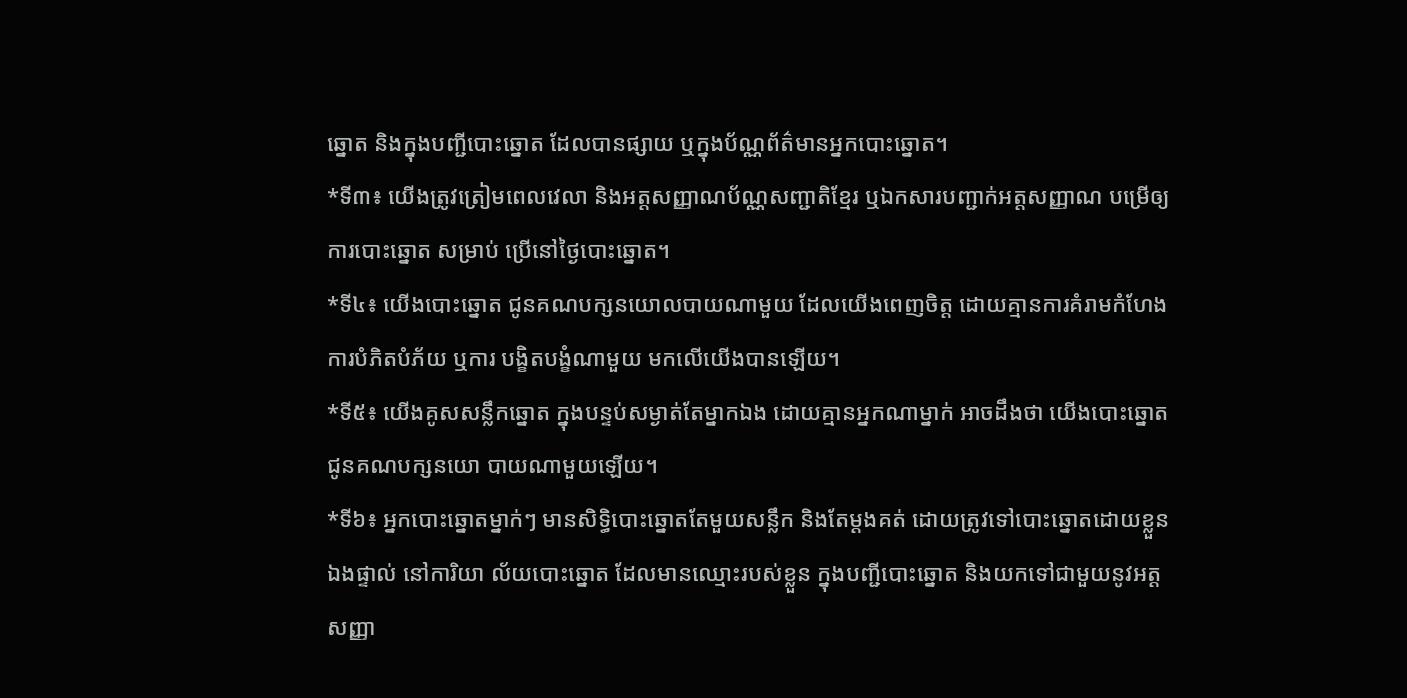ឆ្នោត និងក្នុងបញ្ជីបោះឆ្នោត ដែលបានផ្សាយ ឬក្នុងប័ណ្ណព័ត៌មានអ្នកបោះឆ្នោត។
*ទី៣៖ យើងត្រូវត្រៀមពេលវេលា និងអត្តសញ្ញាណប័ណ្ណសញ្ជាតិខ្មែរ ឬឯកសារបញ្ជាក់អត្តសញ្ញាណ បម្រើឲ្យការបោះឆ្នោត សម្រាប់ ប្រើនៅថ្ងៃបោះឆ្នោត។
*ទី៤៖ យើងបោះឆ្នោត ជូនគណបក្សនយោលបាយណាមួយ ដែលយើងពេញចិត្ត ដោយគ្មានការគំរាមកំហែង ការបំភិតបំភ័យ ឬការ បង្ខិតបង្ខំណាមួយ មកលើយើងបានឡើយ។
*ទី៥៖ យើងគូសសន្លឹកឆ្នោត ក្នុងបន្ទប់សម្ងាត់តែម្នាកឯង ដោយគ្មានអ្នកណាម្នាក់ អាចដឹងថា យើងបោះឆ្នោតជូនគណបក្សនយោ បាយណាមួយឡើយ។
*ទី៦៖ អ្នកបោះឆ្នោតម្នាក់ៗ មានសិទ្ធិបោះឆ្នោតតែមួយសន្លឹក និងតែម្ដងគត់ ដោយត្រូវទៅបោះឆ្នោតដោយខ្លួនឯងផ្ទាល់ នៅការិយា ល័យបោះឆ្នោត ដែលមានឈ្មោះរបស់ខ្លួន ក្នុងបញ្ជីបោះឆ្នោត និងយកទៅជាមួយនូវអត្តសញ្ញា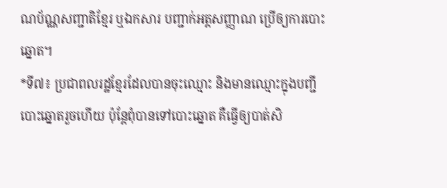ណប័ណ្ណសញ្ជាតិខ្មែរ ឬឯកសារ បញ្ជាក់អត្តសញ្ញាណ ប្រើឲ្យការបោះឆ្នោត។
*ទី៧៖ ប្រជាពលរដ្ឋខ្មែរដែលបានចុះឈ្មោះ និងមានឈ្មោះក្នុងបញ្ជីបោះឆ្នោតរួចហើយ ប៉ុន្ដែពុំបានទៅបោះឆ្នោត គឺធ្វើឲ្យបាត់សិ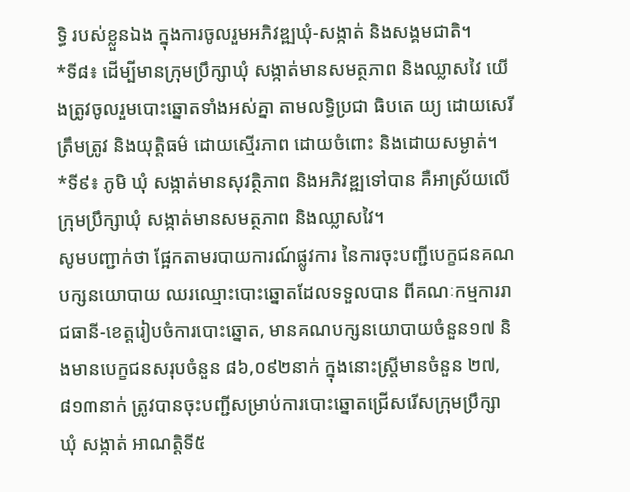ទ្ធិ របស់ខ្លួនឯង ក្នុងការចូលរួមអភិវឌ្ឍឃុំ-សង្កាត់ និងសង្គមជាតិ។
*ទី៨៖ ដើម្បីមានក្រុមប្រឹក្សាឃុំ សង្កាត់មានសមត្ថភាព និងឈ្លាសវៃ យើងត្រូវចូលរួមបោះឆ្នោតទាំងអស់គ្នា តាមលទ្ធិប្រជា ធិបតេ យ្យ ដោយសេរី ត្រឹមត្រូវ និងយុត្តិធម៌ ដោយស្មើរភាព ដោយចំពោះ និងដោយសម្ងាត់។
*ទី៩៖ ភូមិ ឃុំ សង្កាត់មានសុវត្ថិភាព និងអភិវឌ្ឍទៅបាន គឺអាស្រ័យលើក្រុមប្រឹក្សាឃុំ សង្កាត់មានសមត្ថភាព និងឈ្លាសវៃ។
សូមបញ្ជាក់ថា ផ្អែកតាមរបាយការណ៍ផ្លូវការ នៃការចុះបញ្ជីបេក្ខជនគណបក្សនយោបាយ ឈរឈ្មោះបោះឆ្នោតដែលទទួលបាន ពីគណៈកម្មការរាជធានី-ខេត្តរៀបចំការបោះឆ្នោត, មានគណបក្សនយោបាយចំនួន១៧ និងមានបេក្ខជនសរុបចំនួន ៨៦,០៩២នាក់ ក្នុងនោះស្រ្តីមានចំនួន ២៧,៨១៣នាក់ ត្រូវបានចុះបញ្ជីសម្រាប់ការបោះឆ្នោតជ្រើសរើសក្រុមប្រឹក្សាឃុំ សង្កាត់ អាណត្តិទី៥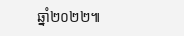ឆ្នាំ២០២២៕